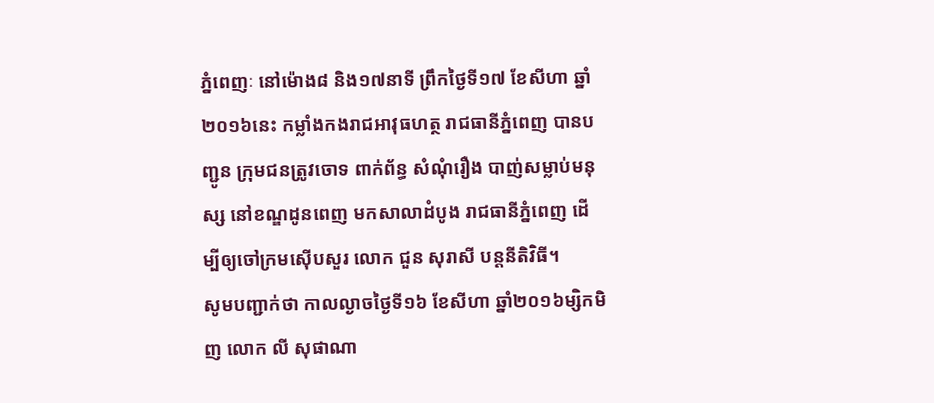ភ្នំពេញៈ នៅម៉ោង៨ និង១៧នាទី ព្រឹកថ្ងៃទី១៧ ខែសីហា ឆ្នាំ២០១៦នេះ កម្លាំងកងរាជអាវុធហត្ថ រាជធានីភ្នំពេញ បានបញ្ជូន ក្រុមជនត្រូវចោទ ពាក់ព័ន្ធ សំណុំរឿង បាញ់សម្លាប់មនុស្ស នៅខណ្ឌដូនពេញ មកសាលាដំបូង រាជធានីភ្នំពេញ ដើម្បីឲ្យចៅក្រមស៊ើបសួរ លោក ជួន សុរាសី បន្តនីតិវិធី។
សូមបញ្ជាក់ថា កាលល្ងាចថ្ងៃទី១៦ ខែសីហា ឆ្នាំ២០១៦ម្សិកមិញ លោក លី សុផាណា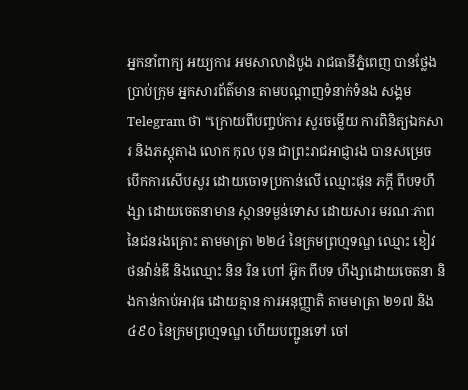អ្នកនាំពាក្យ អយ្យការ អមសាលាដំបូង រាជធានីភ្នំពេញ បានថ្លែងប្រាប់ក្រុម អ្នកសារព័ត៌មាន តាមបណ្តាញទំនាក់ទំនង សង្គម Telegram ថា “ក្រោយពីបញ្ចប់ការ សួរចម្លើយ ការពិនិត្យឯកសារ និងភស្តុតាង លោក កុល បុន ជាព្រះរាជអាជ្ញារង បានសម្រេច បើកការសើបសួរ ដោយចោទប្រកាន់លើ ឈ្មោះផុន ភក្តី ពីបទហឹង្សា ដោយចេតនាមាន ស្ថានទម្ងន់ទោស ដោយសារ មរណៈភាព នៃជនរងគ្រោះ តាមមាត្រា ២២៤ នៃក្រមព្រហ្មទណ្ឌ ឈ្មោះ ខៀវ ថនវ៉ាន់ឌី និងឈ្មោះ និន រិន ហៅ អ៊ូក ពីបទ ហឹង្សាដោយចេតនា និងកាន់កាប់អាវុធ ដោយគ្មាន ការអនុញ្ញាតិ តាមមាត្រា ២១៧ និង៤៩០ នៃក្រមព្រហ្មទណ្ឌ ហើយបញ្ជូនទៅ ចៅ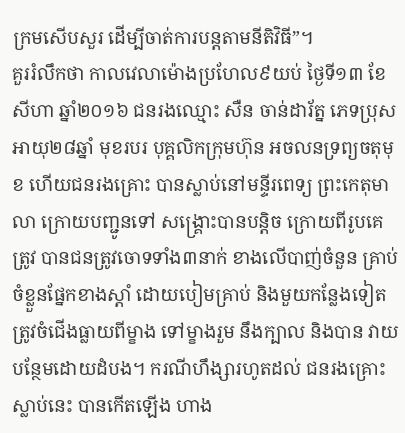ក្រមសើបសួរ ដើម្បីចាត់ការបន្តតាមនីតិវិធី”។
គួររំលឹកថា កាលវេលាម៉ោងប្រហែល៩យប់ ថ្ងៃទី១៣ ខែសីហា ឆ្នាំ២០១៦ ជនរងឈ្មោះ សឺន ចាន់ដារ័ត្ន ភេទប្រុស អាយុ២៨ឆ្នាំ មុខរបរ បុគ្គលិកក្រុមហ៊ុន អចលនទ្រព្យចតុមុខ ហើយជនរងគ្រោះ បានស្លាប់នៅមន្ទីរពេទ្យ ព្រះកេតុមាលា ក្រោយបញ្ជូនទៅ សង្គ្រោះបានបន្តិច ក្រោយពីរូបគេត្រូវ បានជនត្រូវចោទទាំង៣នាក់ ខាងលើបាញ់ចំនួន គ្រាប់ ចំខ្លួនផ្នែកខាងស្តាំ ដោយបៀមគ្រាប់ និងមួយកន្លែងទៀត ត្រូវចំជើងធ្លាយពីម្ខាង ទៅម្ខាងរួម នឹងក្បាល និងបាន វាយបន្ថែមដោយដំបង។ ករណីហឹង្សារហូតដល់ ជនរងគ្រោះស្លាប់នេះ បានកើតឡើង ហាង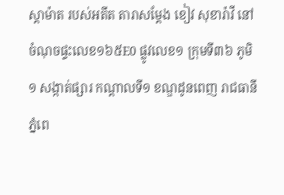ស្តាម៉ាត របស់អតីត តារាសម្តែង ខៀវ សុខារ៉ាវី នៅចំណុចផ្ទះលេខ១៦៥E0 ផ្លូវលេខ១ ក្រុមទី៣៦ ភូមិ១ សង្កាត់ផ្សារ កណ្ដាលទី១ ខណ្ឌដូនពេញ រាជធានីភ្នំពេ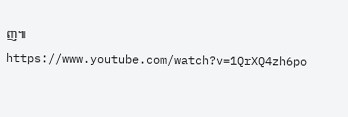ញ៕
https://www.youtube.com/watch?v=1QrXQ4zh6po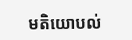មតិយោបល់